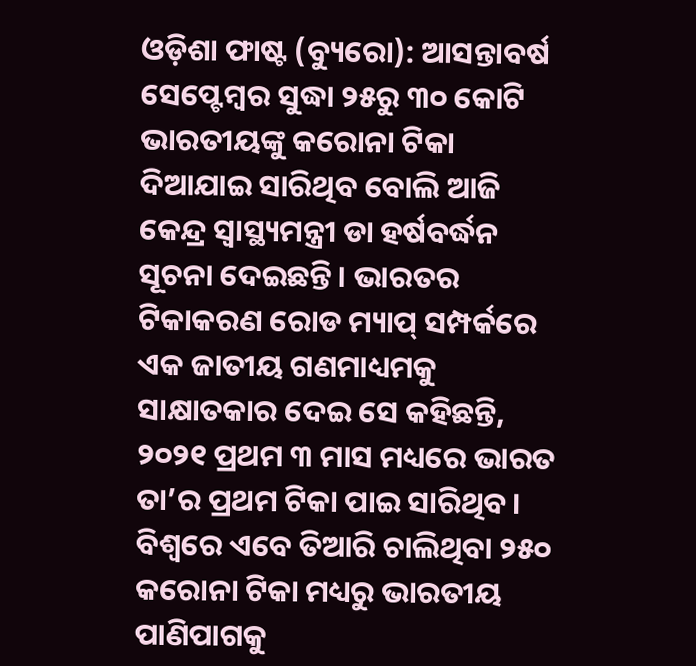ଓଡ଼ିଶା ଫାଷ୍ଟ (ବ୍ୟୁରୋ): ଆସନ୍ତାବର୍ଷ ସେପ୍ଟେମ୍ବର ସୁଦ୍ଧା ୨୫ରୁ ୩୦ କୋଟି ଭାରତୀୟଙ୍କୁ କରୋନା ଟିକା ଦିଆଯାଇ ସାରିଥିବ ବୋଲି ଆଜି କେନ୍ଦ୍ର ସ୍ୱାସ୍ଥ୍ୟମନ୍ତ୍ରୀ ଡା ହର୍ଷବର୍ଦ୍ଧନ ସୂଚନା ଦେଇଛନ୍ତି। ଭାରତର ଟିକାକରଣ ରୋଡ ମ୍ୟାପ୍ ସମ୍ପର୍କରେ ଏକ ଜାତୀୟ ଗଣମାଧ୍ୟମକୁ ସାକ୍ଷାତକାର ଦେଇ ସେ କହିଛନ୍ତି, ୨୦୨୧ ପ୍ରଥମ ୩ ମାସ ମଧ୍ୟରେ ଭାରତ ତା’ର ପ୍ରଥମ ଟିକା ପାଇ ସାରିଥିବ। ବିଶ୍ୱରେ ଏବେ ତିଆରି ଚାଲିଥିବା ୨୫୦ କରୋନା ଟିକା ମଧ୍ୟରୁ ଭାରତୀୟ ପାଣିପାଗକୁ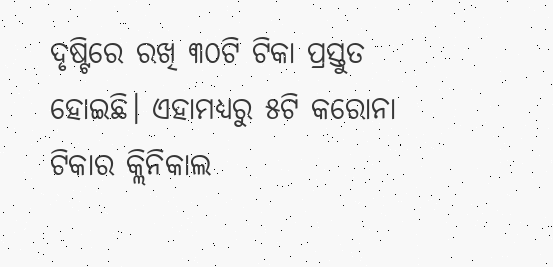ଦୃଷ୍ଟିରେ ରଖି ୩୦ଟି ଟିକା ପ୍ରସ୍ତୁତ ହୋଇଛି। ଏହାମଧ୍ୟରୁ ୫ଟି କରୋନା ଟିକାର କ୍ଲିନିକାଲ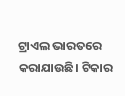ଟ୍ରାଏଲ ଭାରତରେ କରାଯାଉଛି। ଟିକାର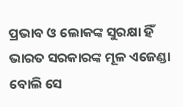ପ୍ରଭାବ ଓ ଲୋକଙ୍କ ସୁରକ୍ଷା ହିଁ ଭାରତ ସରକାରଙ୍କ ମୂଳ ଏଜେଣ୍ଡା ବୋଲି ସେ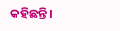କହିଛନ୍ତି।